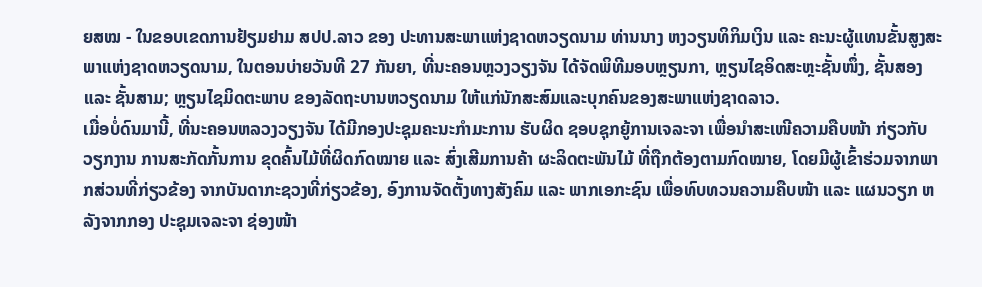ຍສໝ - ໃນຂອບເຂດການຢ້ຽມຢາມ ສປປ.ລາວ ຂອງ ປະທານສະພາແຫ່ງຊາດຫວຽດນາມ ທ່ານນາງ ຫງວຽນທິກິມເງິນ ແລະ ຄະນະຜູ້ແທນຂັ້ນສູງສະພາແຫ່ງຊາດຫວຽດນາມ, ໃນຕອນບ່າຍວັນທີ 27 ກັນຍາ, ທີ່ນະຄອນຫຼວງວຽງຈັນ ໄດ້ຈັດພິທີມອບຫຼຽນກາ, ຫຼຽນໄຊອິດສະຫຼະຊັ້ນໜຶ່ງ, ຊັ້ນສອງ ແລະ ຊັ້ນສາມ; ຫຼຽນໄຊມິດຕະພາບ ຂອງລັດຖະບານຫວຽດນາມ ໃຫ້ແກ່ນັກສະສົມແລະບຸກຄົນຂອງສະພາແຫ່ງຊາດລາວ.
ເມື່ອບໍ່ດົນມານີ້, ທີ່ນະຄອນຫລວງວຽງຈັນ ໄດ້ມີກອງປະຊຸມຄະນະກຳມະການ ຮັບຜິດ ຊອບຊຸກຍູ້ການເຈລະຈາ ເພື່ອນຳສະເໜີຄວາມຄືບໜ້າ ກ່ຽວກັບວຽກງານ ການສະກັດກັ້ນການ ຂຸດຄົ້ນໄມ້ທີ່ຜິດກົດໝາຍ ແລະ ສົ່ງເສີມການຄ້າ ຜະລິດຕະພັນໄມ້ ທີ່ຖືກຕ້ອງຕາມກົດໝາຍ, ໂດຍມີຜູ້ເຂົ້າຮ່ວມຈາກພາກສ່ວນທີ່ກ່ຽວຂ້ອງ ຈາກບັນດາກະຊວງທີ່ກ່ຽວຂ້ອງ, ອົງການຈັດຕັ້ງທາງສັງຄົມ ແລະ ພາກເອກະຊົນ ເພື່ອທົບທວນຄວາມຄືບໜ້າ ແລະ ແຜນວຽກ ຫລັງຈາກກອງ ປະຊຸມເຈລະຈາ ຊ່ອງໜ້າ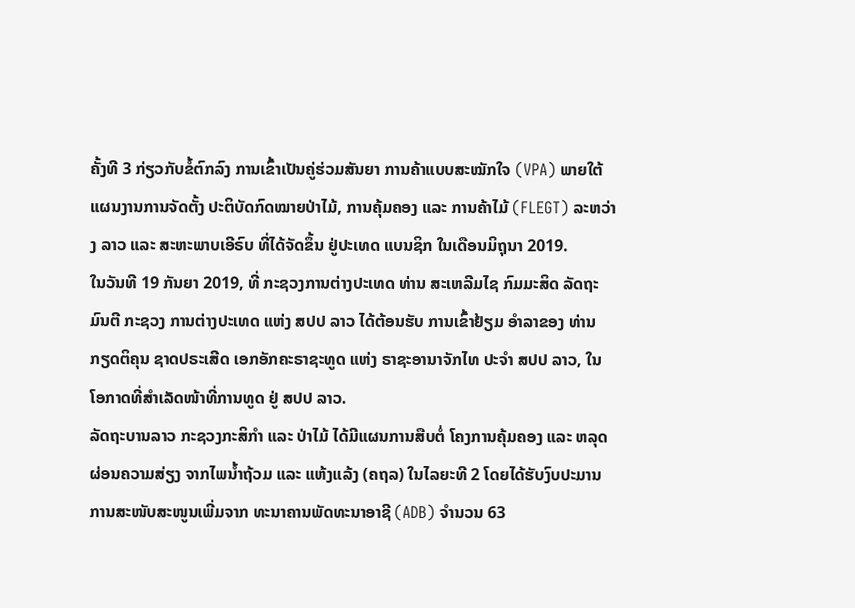ຄັ້ງທີ 3 ກ່ຽວກັບຂໍ້ຕົກລົງ ການເຂົ້າເປັນຄູ່ຮ່ວມສັນຍາ ການຄ້າແບບສະໝັກໃຈ (VPA) ພາຍໃຕ້ ແຜນງານການຈັດຕັ້ງ ປະຕິບັດກົດໝາຍປ່າໄມ້, ການຄຸ້ມຄອງ ແລະ ການຄ້າໄມ້ (FLEGT) ລະຫວ່າງ ລາວ ແລະ ສະຫະພາບເອີຣົບ ທີ່ໄດ້ຈັດຂຶ້ນ ຢູ່ປະເທດ ແບນຊິກ ໃນເດືອນມິຖຸນາ 2019.
ໃນວັນທີ 19 ກັນຍາ 2019, ທີ່ ກະຊວງການຕ່າງປະເທດ ທ່ານ ສະເຫລີມໄຊ ກົມມະສິດ ລັດຖະມົນຕີ ກະຊວງ ການຕ່າງປະເທດ ແຫ່ງ ສປປ ລາວ ໄດ້ຕ້ອນຮັບ ການເຂົ້າຢ້ຽມ ອຳລາຂອງ ທ່ານ ກຽດຕິຄຸນ ຊາດປຣະເສີດ ເອກອັກຄະຣາຊະທູດ ແຫ່ງ ຣາຊະອານາຈັກໄທ ປະຈຳ ສປປ ລາວ, ໃນໂອກາດທີ່ສຳເລັດໜ້າທີ່ການທູດ ຢູ່ ສປປ ລາວ.
ລັດຖະບານລາວ ກະຊວງກະສິກຳ ແລະ ປ່າໄມ້ ໄດ້ມີແຜນການສືບຕໍ່ ໂຄງການຄຸ້ມຄອງ ແລະ ຫລຸດຜ່ອນຄວາມສ່ຽງ ຈາກໄພນ້ຳຖ້ວມ ແລະ ແຫ້ງແລ້ງ (ຄຖລ) ໃນໄລຍະທີ 2 ໂດຍໄດ້ຮັບງົບປະມານ ການສະໜັບສະໜູນເພີ່ມຈາກ ທະນາຄານພັດທະນາອາຊີ (ADB) ຈໍານວນ 63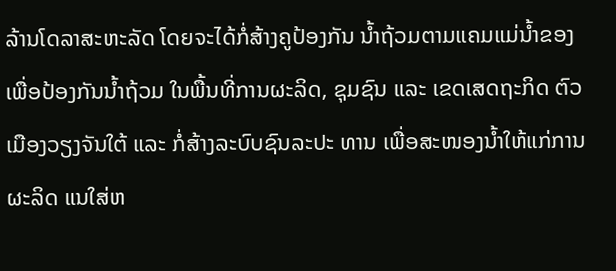ລ້ານໂດລາສະຫະລັດ ໂດຍຈະໄດ້ກໍ່ສ້າງຄູປ້ອງກັນ ນ້ຳຖ້ວມຕາມແຄມແມ່ນ້ຳຂອງ ເພື່ອປ້ອງກັນນ້ຳຖ້ວມ ໃນພື້ນທີ່ການຜະລິດ, ຊຸມຊົນ ແລະ ເຂດເສດຖະກິດ ຕົວເມືອງວຽງຈັນໃຕ້ ແລະ ກໍ່ສ້າງລະບົບຊົນລະປະ ທານ ເພື່ອສະໜອງນ້ຳໃຫ້ແກ່ການຜະລິດ ແນໃສ່ຫ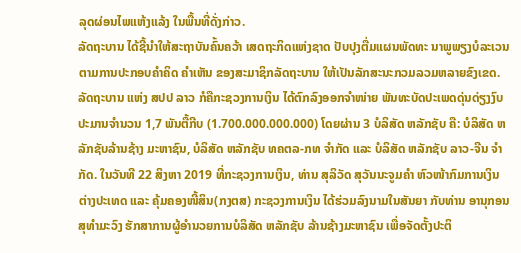ລຸດຜ່ອນໄພແຫ້ງແລ້ງ ໃນພື້ນທີ່ດັ່ງກ່າວ.
ລັດຖະບານ ໄດ້ຊີ້ນໍາໃຫ້ສະຖາບັນຄົ້ນຄວ້າ ເສດຖະກິດແຫ່ງຊາດ ປັບປຸງຕື່ມແຜນພັດທະ ນາພູພຽງບໍລະເວນ ຕາມການປະກອບຄໍາຄິດ ຄໍາເຫັນ ຂອງສະມາຊິກລັດຖະບານ ໃຫ້ເປັນລັກສະນະກວມລວມຫລາຍຂົງເຂດ.
ລັດຖະບານ ແຫ່ງ ສປປ ລາວ ກໍຄືກະຊວງການເງິນ ໄດ້ຕົກລົງອອກຈໍາໜ່າຍ ພັນທະບັດປະເພດດຸ່ນດ່ຽງງົບ ປະມານຈໍານວນ 1,7 ພັນຕື້ກີບ (1.700.000.000.000) ໂດຍຜ່ານ 3 ບໍລິສັດ ຫລັກຊັບ ຄື: ບໍລິສັດ ຫລັກຊັບລ້ານຊ້າງ ມະຫາຊົນ, ບໍລິສັດ ຫລັກຊັບ ທຄຕລ-ກທ ຈຳກັດ ແລະ ບໍລິສັດ ຫລັກຊັບ ລາວ-ຈີນ ຈຳກັດ. ໃນວັນທີ 22 ສິງຫາ 2019 ທີ່ກະຊວງການເງິນ, ທ່ານ ສຸລິວັດ ສຸວັນນະຈູມຄໍາ ຫົວໜ້າກົມການເງິນຕ່າງປະເທດ ແລະ ຄຸ້ມຄອງໜີ້ສິນ(ກງຕສ) ກະຊວງການເງິນ ໄດ້ຮ່ວມລົງນາມໃນສັນຍາ ກັບທ່ານ ອານຸກອນ ສຸທຳມະວົງ ຮັກສາການຜູ້ອຳນວຍການບໍລິສັດ ຫລັກຊັບ ລ້ານຊ້າງມະຫາຊົນ ເພື່ອຈັດຕັ້ງປະຕິ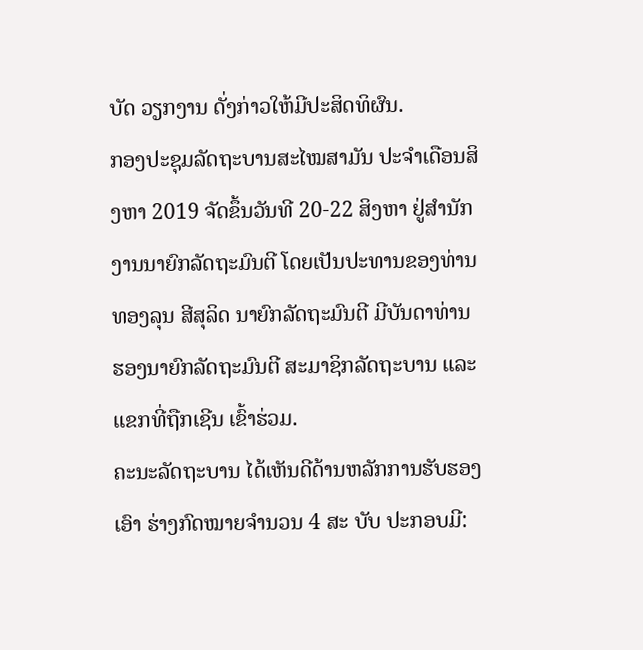ບັດ ວຽກງານ ດັ່ງກ່າວໃຫ້ມີປະສິດທິຜົນ.
ກອງປະຊຸມລັດຖະບານສະໄໝສາມັນ ປະຈຳເດືອນສິງຫາ 2019 ຈັດຂຶ້ນວັນທີ 20-22 ສິງຫາ ຢູ່ສຳນັກງານນາຍົກລັດຖະມົນຕີ ໂດຍເປັນປະທານຂອງທ່ານ ທອງລຸນ ສີສຸລິດ ນາຍົກລັດຖະມົນຕີ ມີບັນດາທ່ານຮອງນາຍົກລັດຖະມົນຕີ ສະມາຊິກລັດຖະບານ ແລະ ແຂກທີ່ຖືກເຊີນ ເຂົ້າຮ່ວມ.
ຄະນະລັດຖະບານ ໄດ້ເຫັນດີດ້ານຫລັກການຮັບຮອງເອົາ ຮ່າງກົດໝາຍຈຳນວນ 4 ສະ ບັບ ປະກອບມີ: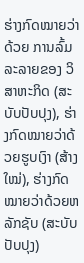ຮ່າງກົດໝາຍວ່າດ້ວຍ ການລົ້ມລະລາຍຂອງ ວິສາຫະກິດ (ສະບັບປັບປຸງ), ຮ່າງກົດໝາຍວ່າດ້ວຍຮູບເງົາ (ສ້າງໃໝ່), ຮ່າງກົດໝາຍວ່າດ້ວຍຫລັກຊັບ (ສະບັບປັບປຸງ)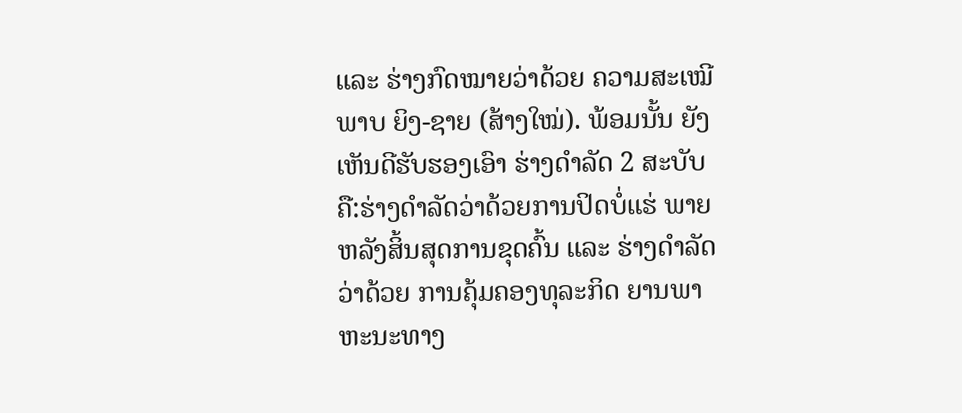ແລະ ຮ່າງກົດໝາຍວ່າດ້ວຍ ຄວາມສະເໝີພາບ ຍິງ-ຊາຍ (ສ້າງໃໝ່). ພ້ອມນັ້ນ ຍັງເຫັນດີຮັບຮອງເອົາ ຮ່າງດຳລັດ 2 ສະບັບ ຄື:ຮ່າງດໍາລັດວ່າດ້ວຍການປິດບໍ່ແຮ່ ພາຍຫລັງສິ້ນສຸດການຂຸດຄົ້ນ ແລະ ຮ່າງດໍາລັດວ່າດ້ວຍ ການຄຸ້ມຄອງທຸລະກິດ ຍານພາຫະນະທາງ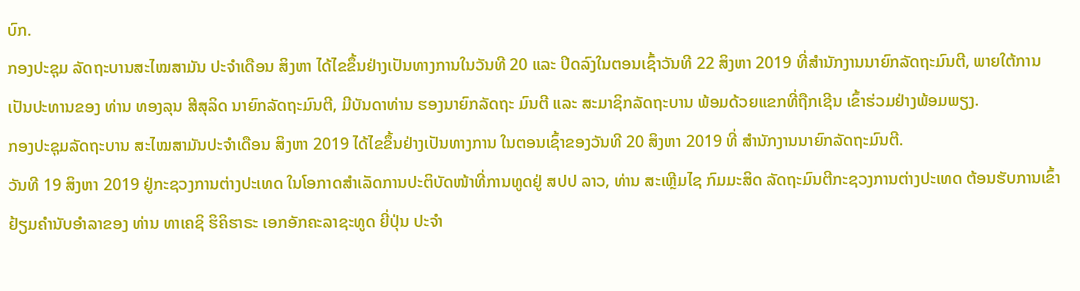ບົກ.
ກອງປະຊຸມ ລັດຖະບານສະໄໝສາມັນ ປະຈໍາເດືອນ ສິງຫາ ໄດ້ໄຂຂຶ້ນຢ່າງເປັນທາງການໃນວັນທີ 20 ແລະ ປິດລົງໃນຕອນເຊົ້າວັນທີ 22 ສິງຫາ 2019 ທີ່ສໍານັກງານນາຍົກລັດຖະມົນຕີ, ພາຍໃຕ້ການເປັນປະທານຂອງ ທ່ານ ທອງລຸນ ສີສຸລິດ ນາຍົກລັດຖະມົນຕີ, ມີບັນດາທ່ານ ຮອງນາຍົກລັດຖະ ມົນຕີ ແລະ ສະມາຊິກລັດຖະບານ ພ້ອມດ້ວຍແຂກທີ່ຖືກເຊີນ ເຂົ້າຮ່ວມຢ່າງພ້ອມພຽງ.
ກອງປະຊຸມລັດຖະບານ ສະໄໝສາມັນປະຈໍາເດືອນ ສິງຫາ 2019 ໄດ້ໄຂຂຶ້ນຢ່າງເປັນທາງການ ໃນຕອນເຊົ້າຂອງວັນທີ 20 ສິງຫາ 2019 ທີ່ ສໍານັກງານນາຍົກລັດຖະມົນຕີ.
ວັນທີ 19 ສິງຫາ 2019 ຢູ່ກະຊວງການຕ່າງປະເທດ ໃນໂອກາດສຳເລັດການປະຕິບັດໜ້າທີ່ການທູດຢູ່ ສປປ ລາວ, ທ່ານ ສະເຫຼີມໄຊ ກົມມະສິດ ລັດຖະມົນຕີກະຊວງການຕ່າງປະເທດ ຕ້ອນຮັບການເຂົ້າຢ້ຽມຄຳນັບອຳລາຂອງ ທ່ານ ທາເຄຊິ ຮິຄິຮາຣະ ເອກອັກຄະລາຊະທູດ ຍີ່ປຸ່ນ ປະຈຳ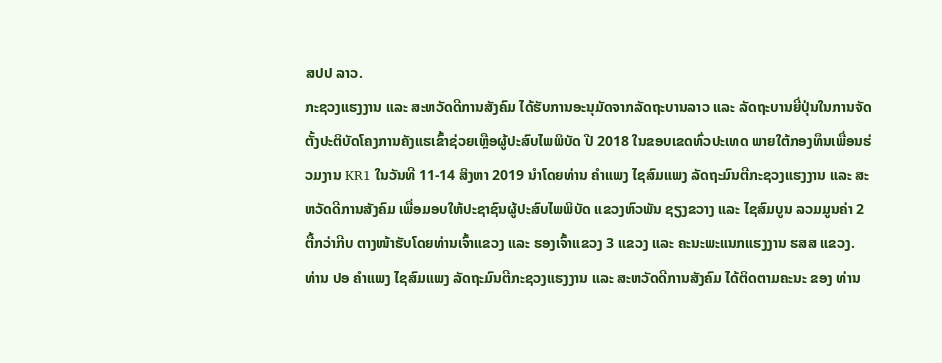ສປປ ລາວ.
ກະຊວງແຮງງານ ແລະ ສະຫວັດດີການສັງຄົມ ໄດ້ຮັບການອະນຸມັດຈາກລັດຖະບານລາວ ແລະ ລັດຖະບານຍີ່ປຸ່ນໃນການຈັດຕັ້ງປະຕິບັດໂຄງການຄັງແຮເຂົ້າຊ່ວຍເຫຼືອຜູ້ປະສົບໄພພິບັດ ປີ 2018 ໃນຂອບເຂດທົ່ວປະເທດ ພາຍໃຕ້ກອງທຶນເພື່ອນຮ່ວມງານ KR1 ໃນວັນທີ 11-14 ສິງຫາ 2019 ນຳໂດຍທ່ານ ຄຳແພງ ໄຊສົມແພງ ລັດຖະມົນຕີກະຊວງແຮງງານ ແລະ ສະຫວັດດີການສັງຄົມ ເພື່ອມອບໃຫ້ປະຊາຊົນຜູ້ປະສົບໄພພິບັດ ແຂວງຫົວພັນ ຊຽງຂວາງ ແລະ ໄຊສົມບູນ ລວມມູນຄ່າ 2 ຕື້ກວ່າກີບ ຕາງໜ້າຮັບໂດຍທ່ານເຈົ້າແຂວງ ແລະ ຮອງເຈົ້າແຂວງ 3 ແຂວງ ແລະ ຄະນະພະແນກແຮງງານ ຮສສ ແຂວງ.
ທ່ານ ປອ ຄຳແພງ ໄຊສົມແພງ ລັດຖະມົນຕີກະຊວງແຮງງານ ແລະ ສະຫວັດດີການສັງຄົມ ໄດ້ຕິດຕາມຄະນະ ຂອງ ທ່ານ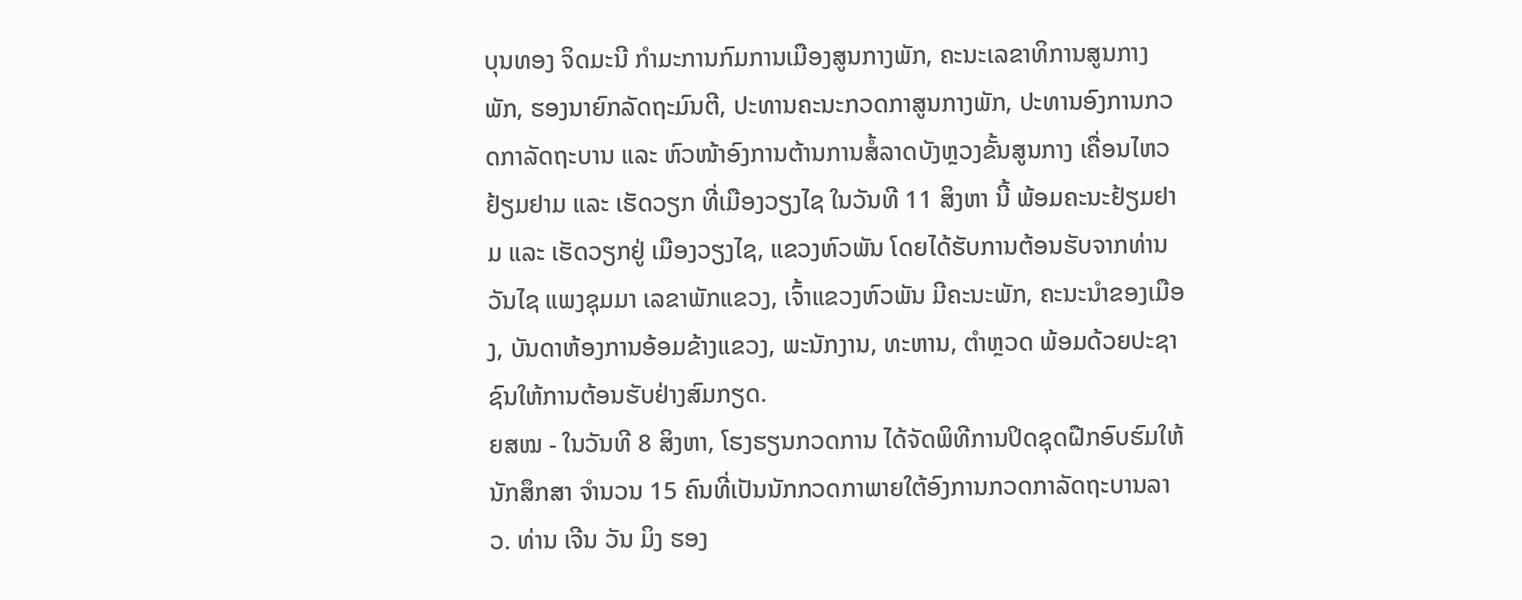ບຸນທອງ ຈິດມະນີ ກໍາມະການກົມການເມືອງສູນກາງພັກ, ຄະນະເລຂາທິການສູນກາງພັກ, ຮອງນາຍົກລັດຖະມົນຕີ, ປະທານຄະນະກວດກາສູນກາງພັກ, ປະທານອົງການກວດກາລັດຖະບານ ແລະ ຫົວໜ້າອົງການຕ້ານການສໍ້ລາດບັງຫຼວງຂັ້ນສູນກາງ ເຄື່ອນໄຫວຢ້ຽມຢາມ ແລະ ເຮັດວຽກ ທີ່ເມືອງວຽງໄຊ ໃນວັນທີ 11 ສິງຫາ ນີ້ ພ້ອມຄະນະຢ້ຽມຢາມ ແລະ ເຮັດວຽກຢູ່ ເມືອງວຽງໄຊ, ແຂວງຫົວພັນ ໂດຍໄດ້ຮັບການຕ້ອນຮັບຈາກທ່ານ ວັນໄຊ ແພງຊຸມມາ ເລຂາພັກແຂວງ, ເຈົ້າແຂວງຫົວພັນ ມີຄະນະພັກ, ຄະນະນຳຂອງເມືອງ, ບັນດາຫ້ອງການອ້ອມຂ້າງແຂວງ, ພະນັກງານ, ທະຫານ, ຕໍາຫຼວດ ພ້ອມດ້ວຍປະຊາຊົນໃຫ້ການຕ້ອນຮັບຢ່າງສົມກຽດ.
ຍສໝ - ໃນວັນທີ 8 ສິງຫາ, ໂຮງຮຽນກວດການ ໄດ້ຈັດພິທີການປິດຊຸດຝືກອົບຮົມໃຫ້ນັກສຶກສາ ຈຳນວນ 15 ຄົນທີ່ເປັນນັກກວດກາພາຍໃຕ້ອົງການກວດກາລັດຖະບານລາວ. ທ່ານ ເຈີນ ວັນ ມິງ ຮອງ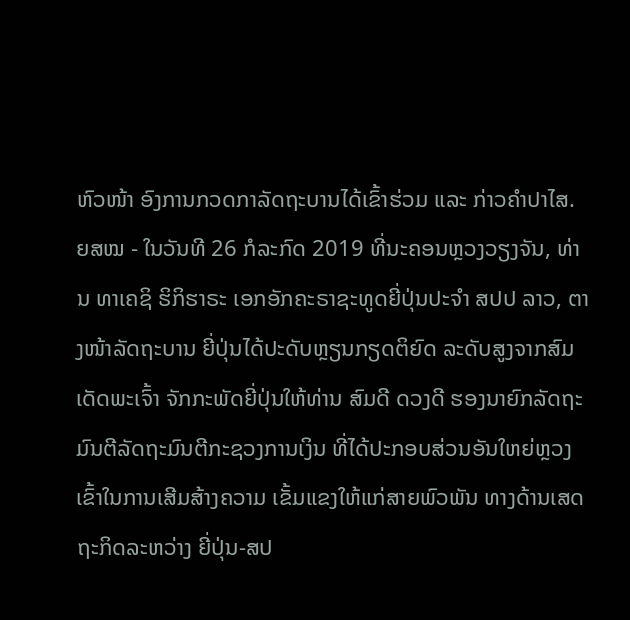ຫົວໜ້າ ອົງການກວດກາລັດຖະບານໄດ້ເຂົ້າຮ່ວມ ແລະ ກ່າວຄຳປາໄສ.
ຍສໝ - ໃນວັນທີ 26 ກໍລະກົດ 2019 ທີ່ນະຄອນຫຼວງວຽງຈັນ, ທ່ານ ທາເຄຊິ ຮິກິຮາຣະ ເອກອັກຄະຣາຊະທູດຍີ່ປຸ່ນປະຈຳ ສປປ ລາວ, ຕາງໜ້າລັດຖະບານ ຍີ່ປຸ່ນໄດ້ປະດັບຫຼຽນກຽດຕິຍົດ ລະດັບສູງຈາກສົມເດັດພະເຈົ້າ ຈັກກະພັດຍີ່ປຸ່ນໃຫ້ທ່ານ ສົມດີ ດວງດີ ຮອງນາຍົກລັດຖະມົນຕີລັດຖະມົນຕີກະຊວງການເງິນ ທີ່ໄດ້ປະກອບສ່ວນອັນໃຫຍ່ຫຼວງ ເຂົ້າໃນການເສີມສ້າງຄວາມ ເຂັ້ມແຂງໃຫ້ແກ່ສາຍພົວພັນ ທາງດ້ານເສດຖະກິດລະຫວ່າງ ຍີ່ປຸ່ນ-ສປ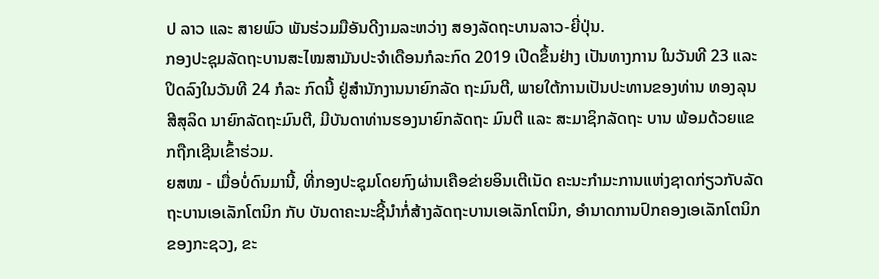ປ ລາວ ແລະ ສາຍພົວ ພັນຮ່ວມມືອັນດີງາມລະຫວ່າງ ສອງລັດຖະບານລາວ-ຍີ່ປຸ່ນ.
ກອງປະຊຸມລັດຖະບານສະໄໝສາມັນປະຈຳເດືອນກໍລະກົດ 2019 ເປີດຂຶ້ນຢ່າງ ເປັນທາງການ ໃນວັນທີ 23 ແລະ ປິດລົງໃນວັນທີ 24 ກໍລະ ກົດນີ້ ຢູ່ສຳນັກງານນາຍົກລັດ ຖະມົນຕີ, ພາຍໃຕ້ການເປັນປະທານຂອງທ່ານ ທອງລຸນ ສີສຸລິດ ນາຍົກລັດຖະມົນຕີ, ມີບັນດາທ່ານຮອງນາຍົກລັດຖະ ມົນຕີ ແລະ ສະມາຊິກລັດຖະ ບານ ພ້ອມດ້ວຍແຂກຖືກເຊີນເຂົ້າຮ່ວມ.
ຍສໝ - ເມື່ອບໍ່ດົນມານີ້, ທີ່ກອງປະຊຸມໂດຍກົງຜ່ານເຄືອຂ່າຍອິນເຕີເນັດ ຄະນະກໍາມະການແຫ່ງຊາດກ່ຽວກັບລັດຖະບານເອເລັກໂຕນິກ ກັບ ບັນດາຄະນະຊີ້ນໍາກໍ່ສ້າງລັດຖະບານເອເລັກໂຕນິກ, ອໍານາດການປົກຄອງເອເລັກໂຕນິກຂອງກະຊວງ, ຂະ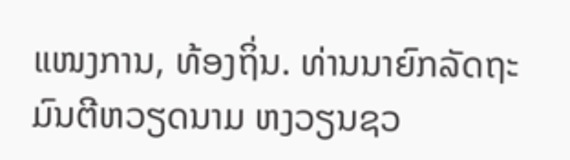ແໜງການ, ທ້ອງຖິ່ນ. ທ່ານນາຍົກລັດຖະມົນຕີຫວຽດນາມ ຫງວຽນຊວ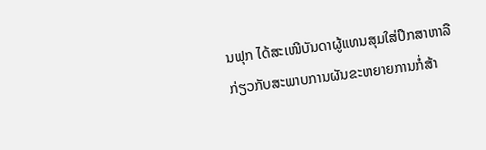ນຟຸກ ໄດ້ສະເໜີບັນດາຜູ້ແທນສຸມໃສ່ປຶກສາຫາລືກ່ຽວກັບສະພາບການຜັນຂະຫຍາຍການກໍ່ສ້າ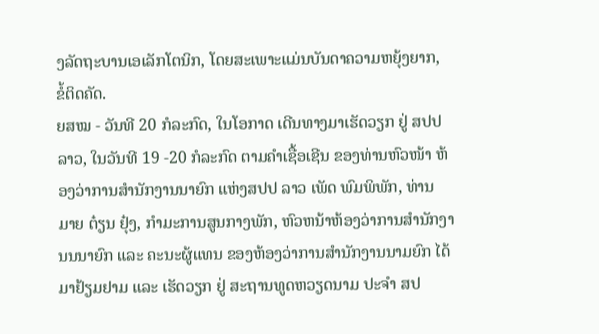ງລັດຖະບານເອເລັກໂຕນິກ, ໂດຍສະເພາະແມ່ນບັນດາຄວາມຫຍຸ້ງຍາກ, ຂໍ້ຕິດຄັດ.
ຍສໝ - ວັນທີ 20 ກໍລະກົດ, ໃນໂອກາດ ເດີນທາງມາເຮັດວຽກ ຢູ່ ສປປ ລາວ, ໃນວັນທີ 19 -20 ກໍລະກົດ ຕາມຄຳເຊື້ອເຊີນ ຂອງທ່ານຫົວໜ້າ ຫ້ອງວ່າການສຳນັກງານນາຍົກ ແຫ່ງສປປ ລາວ ເພັດ ພົມພິພັກ, ທ່ານ ມາຍ ຕ໋ຽນ ຢຸ໋ງ, ກຳມະການສູນກາງພັກ, ຫົວຫນ້າຫ້ອງວ່າການສຳນັກງານນນາຍົກ ແລະ ຄະນະຜູ້ແທນ ຂອງຫ້ອງວ່າການສຳນັກງານນາມຍົກ ໄດ້ມາຢ້ຽມຢາມ ແລະ ເຮັດວຽກ ຢູ່ ສະຖານທູດຫວຽດນາມ ປະຈຳ ສປ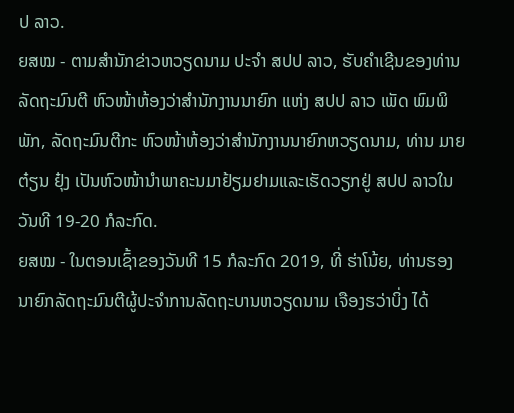ປ ລາວ.
ຍສໝ - ຕາມສຳນັກຂ່າວຫວຽດນາມ ປະຈຳ ສປປ ລາວ, ຮັບຄຳເຊີນຂອງທ່ານລັດຖະມົນຕີ ຫົວໜ້າຫ້ອງວ່າສຳນັກງານນາຍົກ ແຫ່ງ ສປປ ລາວ ເພັດ ພົມພິພັກ, ລັດຖະມົນຕີກະ ຫົວໜ້າຫ້ອງວ່າສຳນັກງານນາຍົກຫວຽດນາມ, ທ່ານ ມາຍ ຕ໋ຽນ ຢຸ໋ງ ເປັນຫົວໜ້ານຳພາຄະນມາຢ້ຽມຢາມແລະເຮັດວຽກຢູ່ ສປປ ລາວໃນວັນທີ 19-20 ກໍລະກົດ.
ຍສໝ - ໃນຕອນເຊົ້າຂອງວັນທີ 15 ກໍລະກົດ 2019, ທີ່ ຮ່າໂນ້ຍ, ທ່ານຮອງນາຍົກລັດຖະມົນຕີຜູ້ປະຈໍາການລັດຖະບານຫວຽດນາມ ເຈືອງຮວ່າບິ່ງ ໄດ້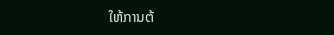ໃຫ້ການຕ້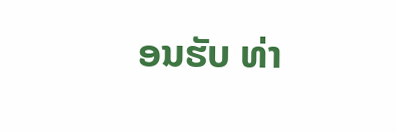ອນຮັບ ທ່າ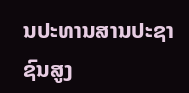ນປະທານສານປະຊາຊົນສູງ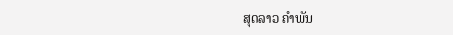ສຸດລາວ ຄໍາພັນ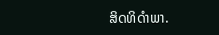ສິດທິດໍາພາ.